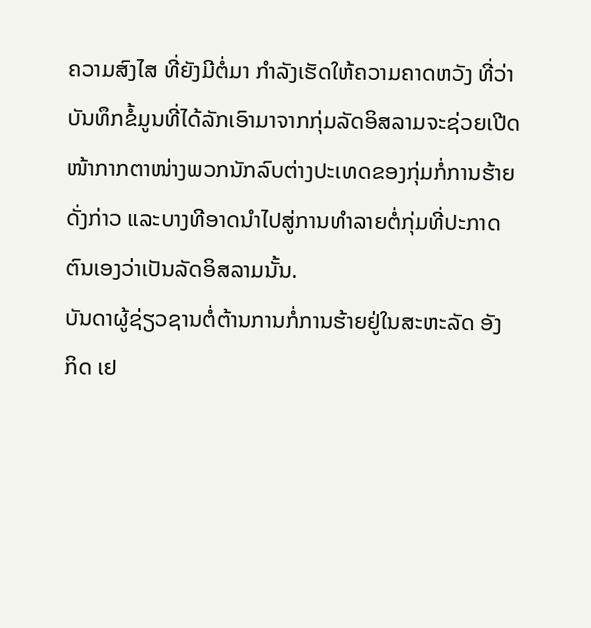ຄວາມສົງໄສ ທີ່ຍັງມີຕໍ່ມາ ກຳລັງເຮັດໃຫ້ຄວາມຄາດຫວັງ ທີ່ວ່າ
ບັນທຶກຂໍ້ມູນທີ່ໄດ້ລັກເອົາມາຈາກກຸ່ມລັດອິສລາມຈະຊ່ວຍເປີດ
ໜ້າກາກຕາໜ່າງພວກນັກລົບຕ່າງປະເທດຂອງກຸ່ມກໍ່ການຮ້າຍ
ດັ່ງກ່າວ ແລະບາງທີອາດນຳໄປສູ່ການທຳລາຍຕໍ່ກຸ່ມທີ່ປະກາດ
ຕົນເອງວ່າເປັນລັດອິສລາມນັ້ນ.
ບັນດາຜູ້ຊ່ຽວຊານຕໍ່ຕ້ານການກໍ່ການຮ້າຍຢູ່ໃນສະຫະລັດ ອັງ
ກິດ ເຢ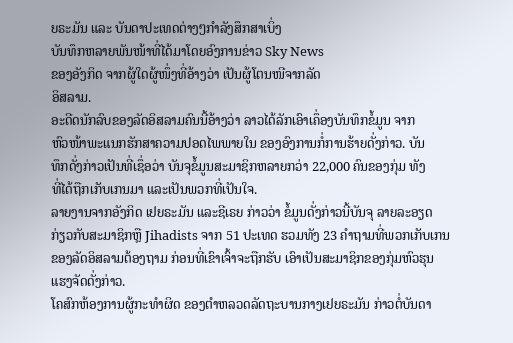ຍຣະມັນ ແລະ ບັນດາປະເທດຕ່າງໆກຳລັງສຶກສາເບິ່ງ
ບັນທຶກຫລາຍພັນໜ້າທີ່ໄດ້ມາໂດຍອົງການຂ່າວ Sky News
ຂອງອັງກິດ ຈາກຜູ້ໃດຜູ້ໜຶ່ງທີ່ອ້າງວ່າ ເປັນຜູ້ໂຕນໜີຈາກລັດ
ອິສລາມ.
ອະດີດນັກລົບຂອງລັດອິສລາມຄົນນີ້ອ້າງວ່າ ລາວໄດ້ລັກເອົາເຄຶ່ອງບັນທຶກຂໍ້ມູນ ຈາກ
ຫົວໜ້າພະແນກຮັກສາຄວາມປອດໄພພາຍໃນ ຂອງອົງການກໍ່ການຮ້າຍດັ່ງກ່າວ. ບັນ
ທຶກດັ່ງກ່າວເປັນທີ່ເຊຶ່ອວ່າ ບັນຈຸຂໍ້ມູນສະມາຊິກຫລາຍກວ່າ 22,000 ຄົນຂອງກຸ່ມ ທັງ
ທີ່ໄດ້ຖືກເກັບເກນມາ ແລະເປັນພວກທີ່ເປັນໃຈ.
ລາຍງານຈາກອັງກິດ ເຢຍຣະມັນ ແລະຊີເຣຍ ກ່າວວ່າ ຂໍ້ມູນດັ່ງກ່າວນີ້ບັນຈຸ ລາຍລະອຽດ
ກ່ຽວກັບສະມາຊິກຫຼື Jihadists ຈາກ 51 ປະເທດ ຮວມທັງ 23 ຄຳຖາມທີ່ພວກເກັບເກນ
ຂອງລັດອິສລາມຕ້ອງຖາມ ກ່ອນທີ່ເຂົາເຈົ້າຈະຖືກຮັບ ເອົາເປັນສະມາຊິກຂອງກຸ່ມຫົວຮຸນ
ແຮງຈັດດັ່ງກ່າວ.
ໂຄສົກຫ້ອງການຜູ້ກະທຳຜິດ ຂອງຕຳຫລວດລັດຖະບານກາງເຢຍຣະມັນ ກ່າວຕໍ່ບັນດາ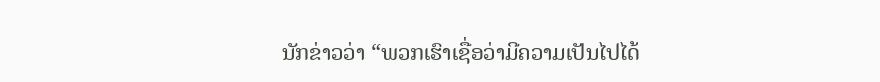ນັກຂ່າວວ່າ “ພວກເຮົາເຊື່ອວ່າມີຄວາມເປັນໄປໄດ້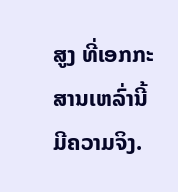ສູງ ທີ່ເອກກະສານເຫລົ່ານີ້ມີຄວາມຈິງ.